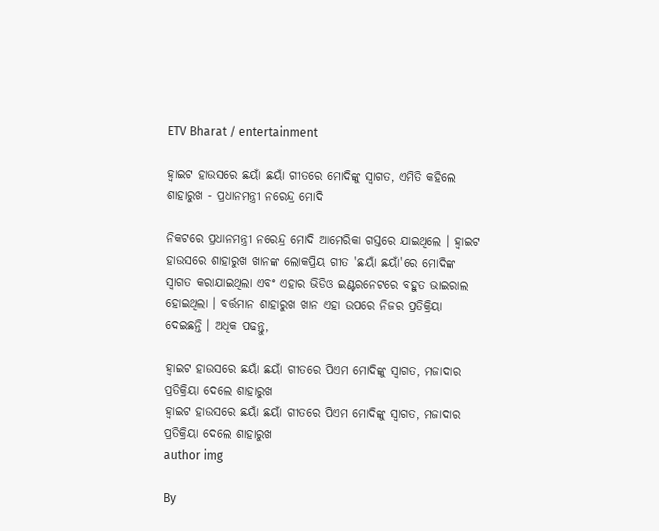ETV Bharat / entertainment

ହ୍ବାଇଟ ହାଉସରେ ଛୟାଁ ଛୟାଁ ଗୀତରେ ମୋଦିଙ୍କୁ ସ୍ବାଗତ, ଏମିତି କହିଲେ ଶାହାରୁଖ - ପ୍ରଧାନମନ୍ତ୍ରୀ ନରେନ୍ଦ୍ର ମୋଦି

ନିକଟରେ ପ୍ରଧାନମନ୍ତ୍ରୀ ନରେନ୍ଦ୍ର ମୋଦି ଆମେରିକା ଗସ୍ତରେ ଯାଇଥିଲେ । ହ୍ବାଇଟ ହାଉସରେ ଶାହାରୁଖ ଖାନଙ୍କ ଲୋକପ୍ରିୟ ଗୀତ 'ଛୟାଁ ଛୟାଁ'ରେ ମୋଦିଙ୍କ ସ୍ବାଗତ କରାଯାଇଥିଲା ଏବଂ ଏହାର ଭିଡିଓ ଇଣ୍ଟରନେଟରେ ବହୁତ ଭାଇରାଲ ହୋଇଥିଲା । ବର୍ତ୍ତମାନ ଶାହାରୁଖ ଖାନ ଏହା ଉପରେ ନିଜର ପ୍ରତିକ୍ରିୟା ଦେଇଛନ୍ତି । ଅଧିକ ପଢନ୍ତୁ,

ହ୍ବାଇଟ ହାଉସରେ ଛୟାଁ ଛୟାଁ ଗୀତରେ ପିଏମ ମୋଦିଙ୍କୁ ସ୍ବାଗତ, ମଜାଦାର ପ୍ରତିକ୍ରିୟା ଦେଲେ ଶାହାରୁଖ
ହ୍ବାଇଟ ହାଉସରେ ଛୟାଁ ଛୟାଁ ଗୀତରେ ପିଏମ ମୋଦିଙ୍କୁ ସ୍ବାଗତ, ମଜାଦାର ପ୍ରତିକ୍ରିୟା ଦେଲେ ଶାହାରୁଖ
author img

By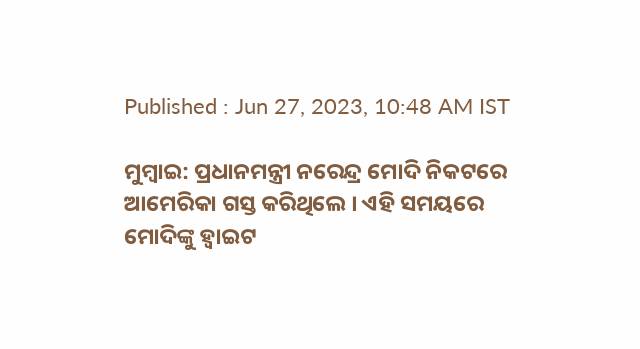Published : Jun 27, 2023, 10:48 AM IST

ମୁମ୍ବାଇ: ପ୍ରଧାନମନ୍ତ୍ରୀ ନରେନ୍ଦ୍ର ମୋଦି ନିକଟରେ ଆମେରିକା ଗସ୍ତ କରିଥିଲେ । ଏହି ସମୟରେ ମୋଦିଙ୍କୁ ହ୍ବାଇଟ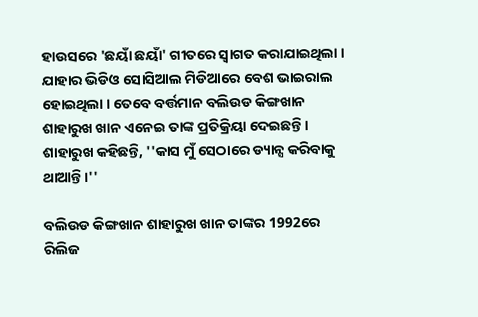ହାଉସରେ 'ଛୟାଁ ଛୟାଁ' ଗୀତରେ ସ୍ୱାଗତ କରାଯାଇଥିଲା । ଯାହାର ଭିଡିଓ ସୋସିଆଲ ମିଡିଆରେ ବେଶ ଭାଇରାଲ ହୋଇଥିଲା । ତେବେ ବର୍ତ୍ତମାନ ବଲିଉଡ କିଙ୍ଗଖାନ ଶାହାରୁଖ ଖାନ ଏନେଇ ତାଙ୍କ ପ୍ରତିକ୍ରିୟା ଦେଇଛନ୍ତି । ଶାହାରୁଖ କହିଛନ୍ତି, ''କାସ ମୁଁ ସେଠାରେ ଡ୍ୟାନ୍ସ କରିବାକୁ ଥାଆନ୍ତି।''

ବଲିଉଡ କିଙ୍ଗଖାନ ଶାହାରୁଖ ଖାନ ତାଙ୍କର 1992ରେ ରିଲିଜ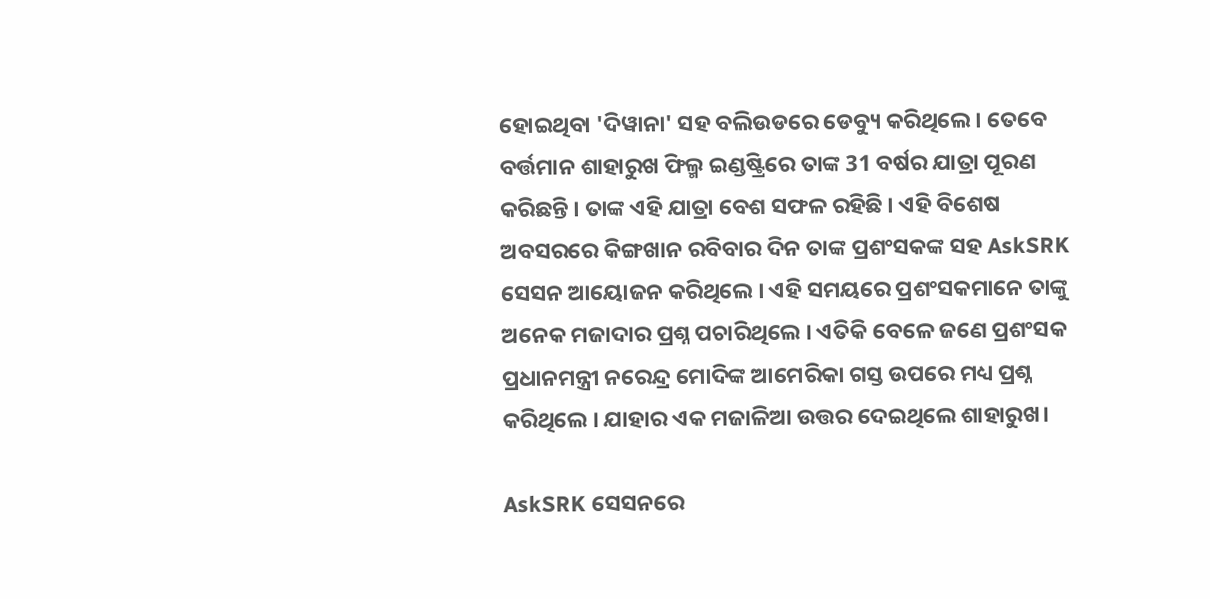ହୋଇଥିବା 'ଦିୱାନା' ସହ ବଲିଉଡରେ ଡେବ୍ୟୁ କରିଥିଲେ । ତେବେ ବର୍ତ୍ତମାନ ଶାହାରୁଖ ଫିଲ୍ମ ଇଣ୍ଡଷ୍ଟ୍ରିରେ ତାଙ୍କ 31 ବର୍ଷର ଯାତ୍ରା ପୂରଣ କରିଛନ୍ତି । ତାଙ୍କ ଏହି ଯାତ୍ରା ବେଶ ସଫଳ ରହିଛି । ଏହି ବିଶେଷ ଅବସରରେ କିଙ୍ଗଖାନ ରବିବାର ଦିନ ତାଙ୍କ ପ୍ରଶଂସକଙ୍କ ସହ AskSRK ସେସନ ଆୟୋଜନ କରିଥିଲେ । ଏହି ସମୟରେ ପ୍ରଶଂସକମାନେ ତାଙ୍କୁ ଅନେକ ମଜାଦାର ପ୍ରଶ୍ନ ପଚାରିଥିଲେ । ଏତିକି ବେଳେ ଜଣେ ପ୍ରଶଂସକ ପ୍ରଧାନମନ୍ତ୍ରୀ ନରେନ୍ଦ୍ର ମୋଦିଙ୍କ ଆମେରିକା ଗସ୍ତ ଉପରେ ମଧ୍ୟ ପ୍ରଶ୍ନ କରିଥିଲେ । ଯାହାର ଏକ ମଜାଳିଆ ଉତ୍ତର ଦେଇଥିଲେ ଶାହାରୁଖ।

AskSRK ସେସନରେ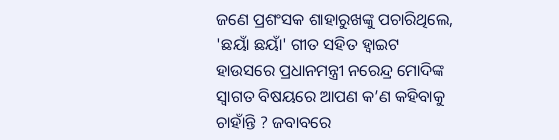ଜଣେ ପ୍ରଶଂସକ ଶାହାରୁଖଙ୍କୁ ପଚାରିଥିଲେ, 'ଛୟାଁ ଛୟାଁ' ଗୀତ ସହିତ ହ୍ବାଇଟ ହାଉସରେ ପ୍ରଧାନମନ୍ତ୍ରୀ ନରେନ୍ଦ୍ର ମୋଦିଙ୍କ ସ୍ୱାଗତ ବିଷୟରେ ଆପଣ କ’ଣ କହିବାକୁ ଚାହାଁନ୍ତି ? ଜବାବରେ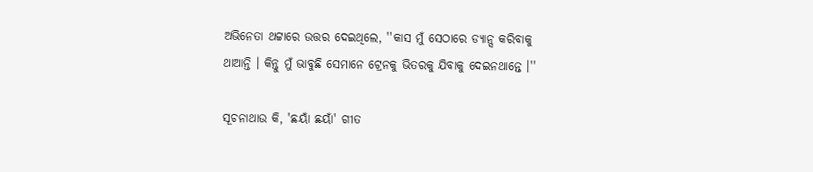ଅଭିନେତା ଥଟ୍ଟାରେ ଉତ୍ତର ଦେଇଥିଲେ, ''କାସ ମୁଁ ସେଠାରେ ଡ୍ୟାନ୍ସ କରିବାକୁ ଥାଆନ୍ତି । କିନ୍ତୁ ମୁଁ ଭାବୁଛି ସେମାନେ ଟ୍ରେନକୁ ଭିତରକୁ ଯିବାକୁ ଦେଇନଥାନ୍ତେ ।''

ସୂଚନାଥାଉ କି, 'ଛୟାଁ ଛୟାଁ' ଗୀତ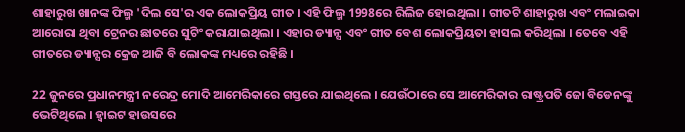ଶାହାରୁଖ ଖାନଙ୍କ ଫିଲ୍ମ 'ଦିଲ ସେ'ର ଏକ ଲୋକପ୍ରିୟ ଗୀତ । ଏହି ଫିଲ୍ମ 1998ରେ ରିଲିଜ ହୋଇଥିଲା । ଗୀତଟି ଶାହାରୁଖ ଏବଂ ମଲାଇକା ଆରୋରା ଥିବା ଟ୍ରେନର ଛାତରେ ସୁଟିଂ କରାଯାଇଥିଲା । ଏହାର ଡ୍ୟାନ୍ସ ଏବଂ ଗୀତ ବେଶ ଲୋକପ୍ରିୟତା ହାସଲ କରିଥିଲା । ତେବେ ଏହି ଗୀତରେ ଡ୍ୟାନ୍ସର କ୍ରେଜ ଆଜି ବି ଲୋକଙ୍କ ମଧ୍ୟରେ ରହିଛି ।

22 ଜୁନରେ ପ୍ରଧାନମନ୍ତ୍ରୀ ନରେନ୍ଦ୍ର ମୋଦି ଆମେରିକାରେ ଗସ୍ତରେ ଯାଇଥିଲେ । ଯେଉଁଠାରେ ସେ ଆମେରିକାର ରାଷ୍ଟ୍ରପତି ଜୋ ବିଡେନଙ୍କୁ ଭେଟିଥିଲେ । ହ୍ବାଇଟ ହାଉସରେ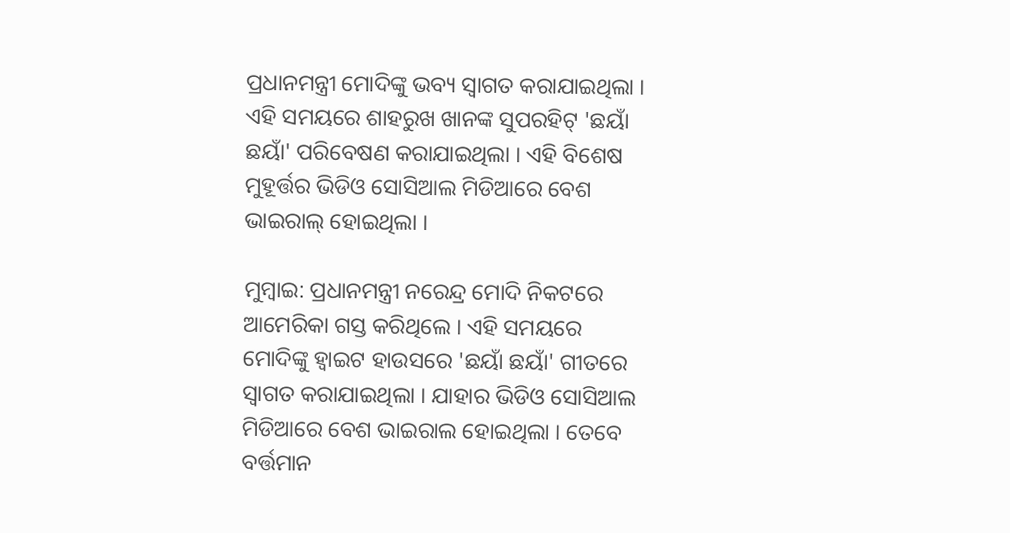ପ୍ରଧାନମନ୍ତ୍ରୀ ମୋଦିଙ୍କୁ ଭବ୍ୟ ସ୍ୱାଗତ କରାଯାଇଥିଲା । ଏହି ସମୟରେ ଶାହରୁଖ ଖାନଙ୍କ ସୁପରହିଟ୍ 'ଛୟାଁ ଛୟାଁ' ପରିବେଷଣ କରାଯାଇଥିଲା । ଏହି ବିଶେଷ ମୁହୂର୍ତ୍ତର ଭିଡିଓ ସୋସିଆଲ ମିଡିଆରେ ବେଶ ଭାଇରାଲ୍ ହୋଇଥିଲା ।

ମୁମ୍ବାଇ: ପ୍ରଧାନମନ୍ତ୍ରୀ ନରେନ୍ଦ୍ର ମୋଦି ନିକଟରେ ଆମେରିକା ଗସ୍ତ କରିଥିଲେ । ଏହି ସମୟରେ ମୋଦିଙ୍କୁ ହ୍ବାଇଟ ହାଉସରେ 'ଛୟାଁ ଛୟାଁ' ଗୀତରେ ସ୍ୱାଗତ କରାଯାଇଥିଲା । ଯାହାର ଭିଡିଓ ସୋସିଆଲ ମିଡିଆରେ ବେଶ ଭାଇରାଲ ହୋଇଥିଲା । ତେବେ ବର୍ତ୍ତମାନ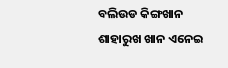ବଲିଉଡ କିଙ୍ଗଖାନ ଶାହାରୁଖ ଖାନ ଏନେଇ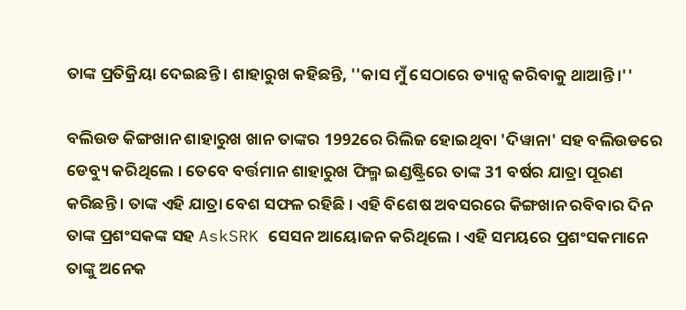ତାଙ୍କ ପ୍ରତିକ୍ରିୟା ଦେଇଛନ୍ତି । ଶାହାରୁଖ କହିଛନ୍ତି, ''କାସ ମୁଁ ସେଠାରେ ଡ୍ୟାନ୍ସ କରିବାକୁ ଥାଆନ୍ତି।''

ବଲିଉଡ କିଙ୍ଗଖାନ ଶାହାରୁଖ ଖାନ ତାଙ୍କର 1992ରେ ରିଲିଜ ହୋଇଥିବା 'ଦିୱାନା' ସହ ବଲିଉଡରେ ଡେବ୍ୟୁ କରିଥିଲେ । ତେବେ ବର୍ତ୍ତମାନ ଶାହାରୁଖ ଫିଲ୍ମ ଇଣ୍ଡଷ୍ଟ୍ରିରେ ତାଙ୍କ 31 ବର୍ଷର ଯାତ୍ରା ପୂରଣ କରିଛନ୍ତି । ତାଙ୍କ ଏହି ଯାତ୍ରା ବେଶ ସଫଳ ରହିଛି । ଏହି ବିଶେଷ ଅବସରରେ କିଙ୍ଗଖାନ ରବିବାର ଦିନ ତାଙ୍କ ପ୍ରଶଂସକଙ୍କ ସହ AskSRK ସେସନ ଆୟୋଜନ କରିଥିଲେ । ଏହି ସମୟରେ ପ୍ରଶଂସକମାନେ ତାଙ୍କୁ ଅନେକ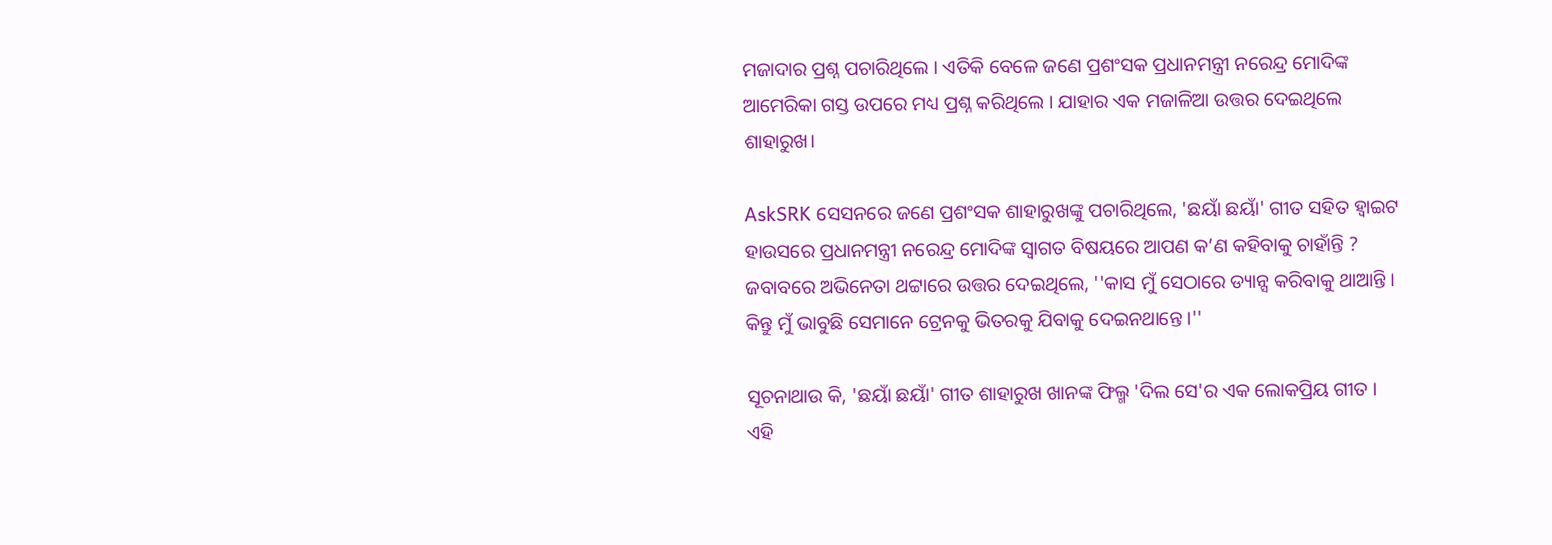ମଜାଦାର ପ୍ରଶ୍ନ ପଚାରିଥିଲେ । ଏତିକି ବେଳେ ଜଣେ ପ୍ରଶଂସକ ପ୍ରଧାନମନ୍ତ୍ରୀ ନରେନ୍ଦ୍ର ମୋଦିଙ୍କ ଆମେରିକା ଗସ୍ତ ଉପରେ ମଧ୍ୟ ପ୍ରଶ୍ନ କରିଥିଲେ । ଯାହାର ଏକ ମଜାଳିଆ ଉତ୍ତର ଦେଇଥିଲେ ଶାହାରୁଖ।

AskSRK ସେସନରେ ଜଣେ ପ୍ରଶଂସକ ଶାହାରୁଖଙ୍କୁ ପଚାରିଥିଲେ, 'ଛୟାଁ ଛୟାଁ' ଗୀତ ସହିତ ହ୍ବାଇଟ ହାଉସରେ ପ୍ରଧାନମନ୍ତ୍ରୀ ନରେନ୍ଦ୍ର ମୋଦିଙ୍କ ସ୍ୱାଗତ ବିଷୟରେ ଆପଣ କ’ଣ କହିବାକୁ ଚାହାଁନ୍ତି ? ଜବାବରେ ଅଭିନେତା ଥଟ୍ଟାରେ ଉତ୍ତର ଦେଇଥିଲେ, ''କାସ ମୁଁ ସେଠାରେ ଡ୍ୟାନ୍ସ କରିବାକୁ ଥାଆନ୍ତି । କିନ୍ତୁ ମୁଁ ଭାବୁଛି ସେମାନେ ଟ୍ରେନକୁ ଭିତରକୁ ଯିବାକୁ ଦେଇନଥାନ୍ତେ ।''

ସୂଚନାଥାଉ କି, 'ଛୟାଁ ଛୟାଁ' ଗୀତ ଶାହାରୁଖ ଖାନଙ୍କ ଫିଲ୍ମ 'ଦିଲ ସେ'ର ଏକ ଲୋକପ୍ରିୟ ଗୀତ । ଏହି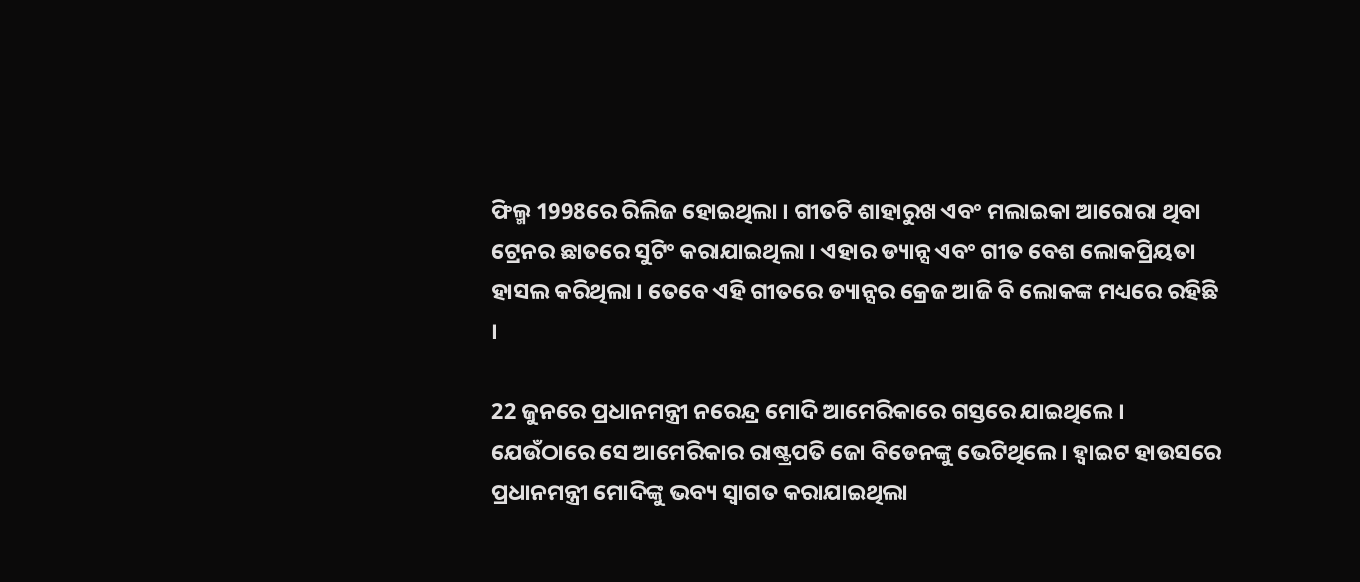ଫିଲ୍ମ 1998ରେ ରିଲିଜ ହୋଇଥିଲା । ଗୀତଟି ଶାହାରୁଖ ଏବଂ ମଲାଇକା ଆରୋରା ଥିବା ଟ୍ରେନର ଛାତରେ ସୁଟିଂ କରାଯାଇଥିଲା । ଏହାର ଡ୍ୟାନ୍ସ ଏବଂ ଗୀତ ବେଶ ଲୋକପ୍ରିୟତା ହାସଲ କରିଥିଲା । ତେବେ ଏହି ଗୀତରେ ଡ୍ୟାନ୍ସର କ୍ରେଜ ଆଜି ବି ଲୋକଙ୍କ ମଧ୍ୟରେ ରହିଛି ।

22 ଜୁନରେ ପ୍ରଧାନମନ୍ତ୍ରୀ ନରେନ୍ଦ୍ର ମୋଦି ଆମେରିକାରେ ଗସ୍ତରେ ଯାଇଥିଲେ । ଯେଉଁଠାରେ ସେ ଆମେରିକାର ରାଷ୍ଟ୍ରପତି ଜୋ ବିଡେନଙ୍କୁ ଭେଟିଥିଲେ । ହ୍ବାଇଟ ହାଉସରେ ପ୍ରଧାନମନ୍ତ୍ରୀ ମୋଦିଙ୍କୁ ଭବ୍ୟ ସ୍ୱାଗତ କରାଯାଇଥିଲା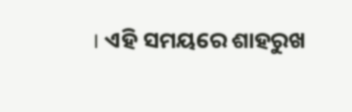। ଏହି ସମୟରେ ଶାହରୁଖ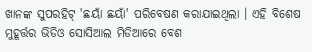ଖାନଙ୍କ ସୁପରହିଟ୍ 'ଛୟାଁ ଛୟାଁ' ପରିବେଷଣ କରାଯାଇଥିଲା । ଏହି ବିଶେଷ ମୁହୂର୍ତ୍ତର ଭିଡିଓ ସୋସିଆଲ ମିଡିଆରେ ବେଶ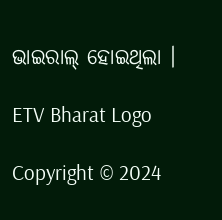ଭାଇରାଲ୍ ହୋଇଥିଲା ।

ETV Bharat Logo

Copyright © 2024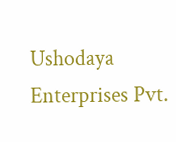Ushodaya Enterprises Pvt.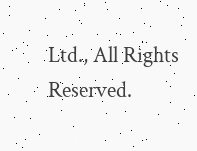Ltd., All Rights Reserved.